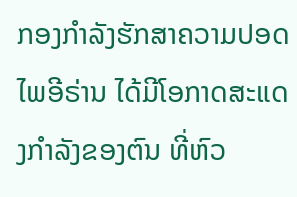ກອງກຳລັງຮັກສາຄວາມປອດໄພອີຣ່ານ ໄດ້ມີໂອກາດສະແດງກຳລັງຂອງຕົນ ທີ່ຫົວ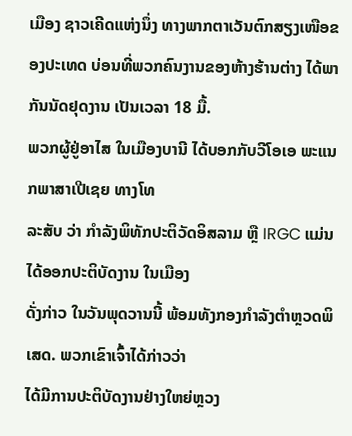ເມືອງ ຊາວເຄີດແຫ່ງນຶ່ງ ທາງພາກຕາເວັນຕົກສຽງເໜືອຂອງປະເທດ ບ່ອນທີ່ພວກຄົນງານຂອງຫ້າງຮ້ານຕ່າງ ໄດ້ພາກັນນັດຢຸດງານ ເປັນເວລາ 18 ມື້.
ພວກຜູ້ຢູ່ອາໄສ ໃນເມືອງບານີ ໄດ້ບອກກັບວີໂອເອ ພະແນກພາສາເປີເຊຍ ທາງໂທ
ລະສັບ ວ່າ ກຳລັງພິທັກປະຕິວັດອິສລາມ ຫຼື IRGC ແມ່ນໄດ້ອອກປະຕິບັດງານ ໃນເມືອງ
ດັ່ງກ່າວ ໃນວັນພຸດວານນີ້ ພ້ອມທັງກອງກຳລັງຕຳຫຼວດພິເສດ. ພວກເຂົາເຈົ້າໄດ້ກ່າວວ່າ
ໄດ້ມີການປະຕິບັດງານຢ່າງໃຫຍ່ຫຼວງ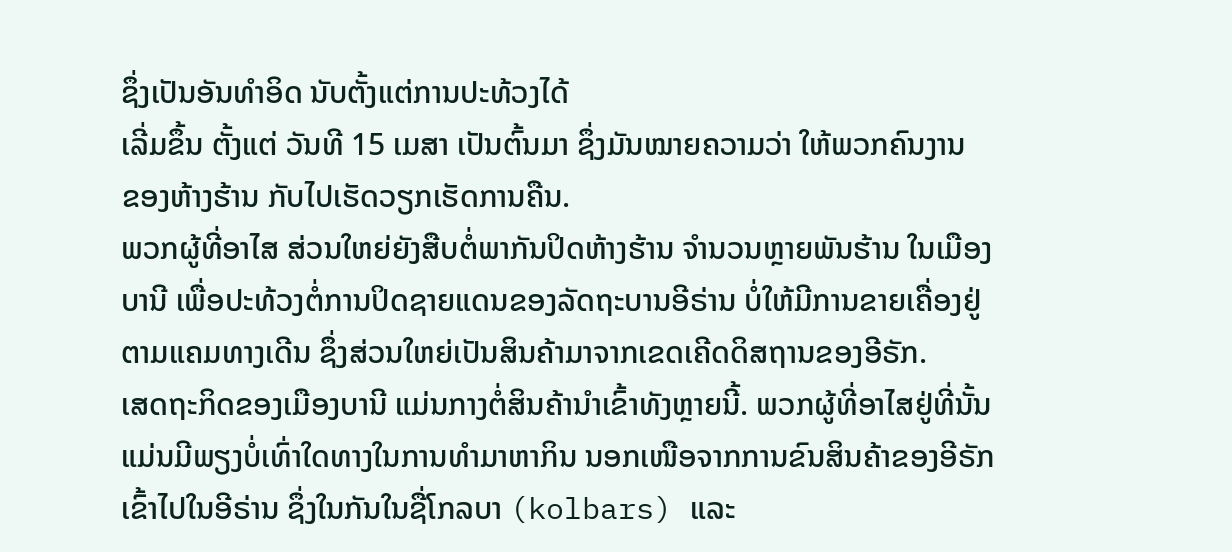ຊຶ່ງເປັນອັນທຳອິດ ນັບຕັ້ງແຕ່ການປະທ້ວງໄດ້
ເລີ່ມຂຶ້ນ ຕັ້ງແຕ່ ວັນທີ 15 ເມສາ ເປັນຕົ້ນມາ ຊຶ່ງມັນໝາຍຄວາມວ່າ ໃຫ້ພວກຄົນງານ
ຂອງຫ້າງຮ້ານ ກັບໄປເຮັດວຽກເຮັດການຄືນ.
ພວກຜູ້ທີ່ອາໄສ ສ່ວນໃຫຍ່ຍັງສືບຕໍ່ພາກັນປິດຫ້າງຮ້ານ ຈຳນວນຫຼາຍພັນຮ້ານ ໃນເມືອງ
ບານີ ເພື່ອປະທ້ວງຕໍ່ການປິດຊາຍແດນຂອງລັດຖະບານອີຣ່ານ ບໍ່ໃຫ້ມີການຂາຍເຄື່ອງຢູ່
ຕາມແຄມທາງເດີນ ຊຶ່ງສ່ວນໃຫຍ່ເປັນສິນຄ້າມາຈາກເຂດເຄີດດິສຖານຂອງອີຣັກ.
ເສດຖະກິດຂອງເມືອງບານີ ແມ່ນກາງຕໍ່ສິນຄ້ານຳເຂົ້າທັງຫຼາຍນີ້. ພວກຜູ້ທີ່ອາໄສຢູ່ທີ່ນັ້ນ
ແມ່ນມີພຽງບໍ່ເທົ່າໃດທາງໃນການທຳມາຫາກິນ ນອກເໜືອຈາກການຂົນສິນຄ້າຂອງອີຣັກ
ເຂົ້າໄປໃນອີຣ່ານ ຊຶ່ງໃນກັນໃນຊື່ໂກລບາ (kolbars) ແລະ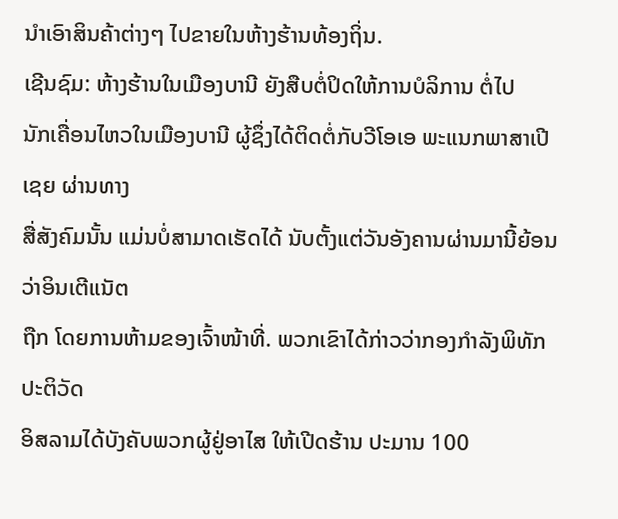ນຳເອົາສິນຄ້າຕ່າງໆ ໄປຂາຍໃນຫ້າງຮ້ານທ້ອງຖິ່ນ.
ເຊີນຊົມ: ຫ້າງຮ້ານໃນເມືອງບານີ ຍັງສືບຕໍ່ປິດໃຫ້ການບໍລິການ ຕໍ່ໄປ
ນັກເຄື່ອນໄຫວໃນເມືອງບານີ ຜູ້ຊຶ່ງໄດ້ຕິດຕໍ່ກັບວີໂອເອ ພະແນກພາສາເປີເຊຍ ຜ່ານທາງ
ສື່ສັງຄົມນັ້ນ ແມ່ນບໍ່ສາມາດເຮັດໄດ້ ນັບຕັ້ງແຕ່ວັນອັງຄານຜ່ານມານີ້ຍ້ອນວ່າອິນເຕີແນັຕ
ຖືກ ໂດຍການຫ້າມຂອງເຈົ້າໜ້າທີ່. ພວກເຂົາໄດ້ກ່າວວ່າກອງກຳລັງພິທັກປະຕິວັດ
ອິສລາມໄດ້ບັງຄັບພວກຜູ້ຢູ່ອາໄສ ໃຫ້ເປີດຮ້ານ ປະມານ 100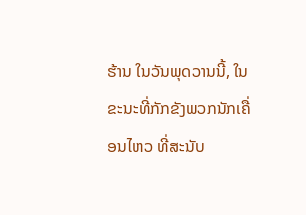ຮ້ານ ໃນວັນພຸດວານນີ້, ໃນຂະນະທີ່ກັກຂັງພວກນັກເຄື່ອນໄຫວ ທີ່ສະນັບ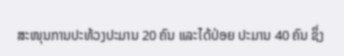ສະໜຸນການປະທ້ວງປະມານ 20 ຄົນ ແລະໄດ້ປ່ອຍ ປະມານ 40 ຄົນ ຊຶ່ງ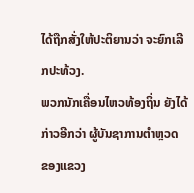ໄດ້ຖືກສັ່ງໃຫ້ປະຕິຍານວ່າ ຈະຍົກເລີກປະທ້ວງ.
ພວກນັກເຄື່ອນໄຫວທ້ອງຖິ່ນ ຍັງໄດ້ກ່າວອີກວ່າ ຜູ້ບັນຊາການຕຳຫຼວດ ຂອງແຂວງ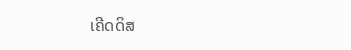ເຄີດດິສ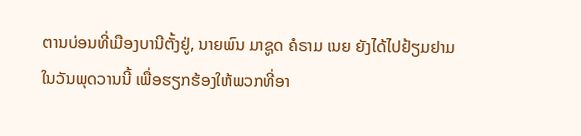ຕານບ່ອນທີ່ເມືອງບານີຕັ້ງຢູ່, ນາຍພົນ ມາຊູດ ຄໍຣາມ ເນຍ ຍັງໄດ້ໄປຢ້ຽມຢາມ
ໃນວັນພຸດວານນີ້ ເພື່ອຮຽກຮ້ອງໃຫ້ພວກທີ່ອາ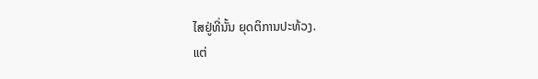ໄສຢູ່ທີ່ນັ້ນ ຍຸດຕິການປະທ້ວງ.
ແຕ່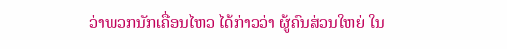ວ່າພວກນັກເຄື່ອນໄຫວ ໄດ້ກ່າວວ່າ ຜູ້ຄົນສ່ວນໃຫຍ່ ໃນ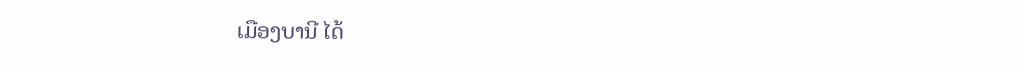ເມືອງບານີ ໄດ້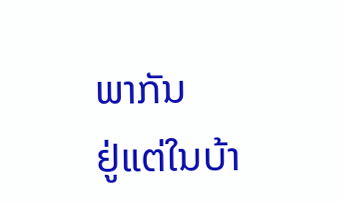ພາກັນ
ຢູ່ແຕ່ໃນບ້າ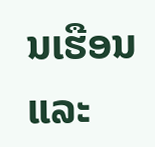ນເຮືອນ ແລະ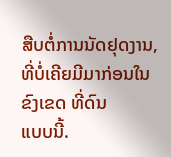ສືບຕໍ່ການນັດຢຸດງານ, ທີ່ບໍ່ເຄີຍມີມາກ່ອນໃນຂົງເຂດ ທີ່ດົນ
ແບບນີ້.